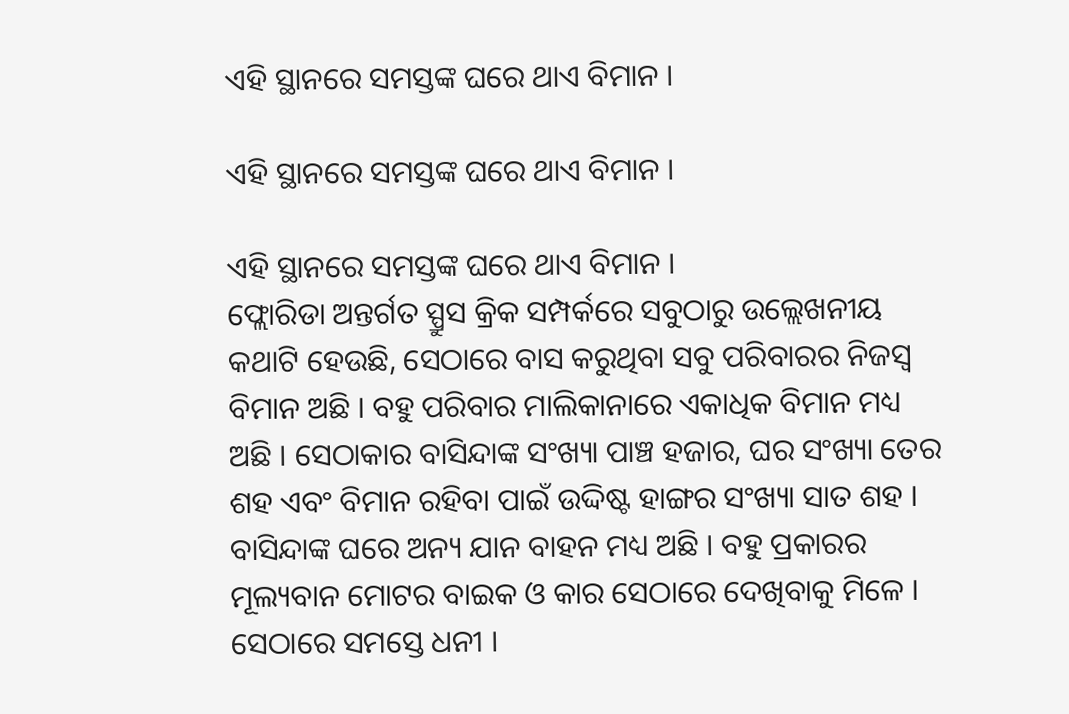ଏହି ସ୍ଥାନରେ ସମସ୍ତଙ୍କ ଘରେ ଥାଏ ବିମାନ ।

ଏହି ସ୍ଥାନରେ ସମସ୍ତଙ୍କ ଘରେ ଥାଏ ବିମାନ ।

ଏହି ସ୍ଥାନରେ ସମସ୍ତଙ୍କ ଘରେ ଥାଏ ବିମାନ ।
ଫ୍ଲୋରିଡା ଅନ୍ତର୍ଗତ ସ୍ପ୍ରୁସ କ୍ରିକ ସମ୍ପର୍କରେ ସବୁଠାରୁ ଉଲ୍ଲେଖନୀୟ କଥାଟି ହେଉଛି, ସେଠାରେ ବାସ କରୁଥିବା ସବୁ ପରିବାରର ନିଜସ୍ୱ ବିମାନ ଅଛି । ବହୁ ପରିବାର ମାଲିକାନାରେ ଏକାଧିକ ବିମାନ ମଧ୍ୟ ଅଛି । ସେଠାକାର ବାସିନ୍ଦାଙ୍କ ସଂଖ୍ୟା ପାଞ୍ଚ ହଜାର, ଘର ସଂଖ୍ୟା ତେର ଶହ ଏବଂ ବିମାନ ରହିବା ପାଇଁ ଉଦ୍ଦିଷ୍ଟ ହାଙ୍ଗର ସଂଖ୍ୟା ସାତ ଶହ । ବାସିନ୍ଦାଙ୍କ ଘରେ ଅନ୍ୟ ଯାନ ବାହନ ମଧ୍ୟ ଅଛି । ବହୁ ପ୍ରକାରର ମୂଲ୍ୟବାନ ମୋଟର ବାଇକ ଓ କାର ସେଠାରେ ଦେଖିବାକୁ ମିଳେ । ସେଠାରେ ସମସ୍ତେ ଧନୀ ।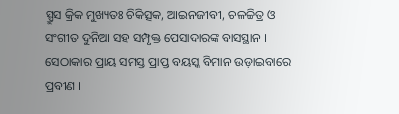ସ୍ପ୍ରୁସ କ୍ରିକ ମୁଖ୍ୟତଃ ଚିକିତ୍ସକ, ଆଇନଜୀବୀ, ଚଳଚ୍ଚିତ୍ର ଓ ସଂଗୀତ ଦୁନିଆ ସହ ସମ୍ପୃକ୍ତ ପେସାଦାରଙ୍କ ବାସସ୍ଥାନ । ସେଠାକାର ପ୍ରାୟ ସମସ୍ତ ପ୍ରାପ୍ତ ବୟସ୍କ ବିମାନ ଉଡ଼ାଇବାରେ ପ୍ରବୀଣ ।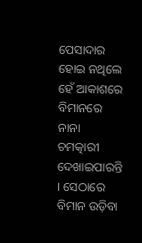ପେସାଦାର ହୋଇ ନଥିଲେ ହେଁ ଆକାଶରେ ବିମାନରେ ନାନା ଚମତ୍କାରୀ ଦେଖାଇପାରନ୍ତି । ସେଠାରେ ବିମାନ ଉଡ଼ିବା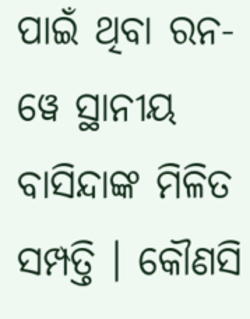ପାଇଁ ଥିବା ରନ-ୱେ ସ୍ଥାନୀୟ ବାସିନ୍ଦାଙ୍କ ମିଳିତ ସମ୍ପତ୍ତି । କୌଣସି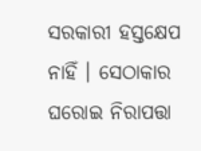ସରକାରୀ ହସ୍ତକ୍ଷେପ ନାହିଁ । ସେଠାକାର ଘରୋଇ ନିରାପତ୍ତା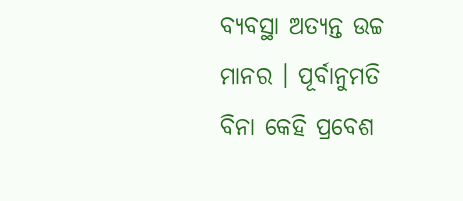ବ୍ୟବସ୍ଥା ଅତ୍ୟନ୍ତ ଉଚ୍ଚ ମାନର । ପୂର୍ବାନୁମତି ବିନା କେହି ପ୍ରବେଶ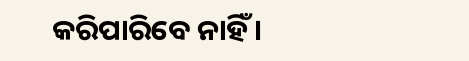କରିପାରିବେ ନାହିଁ ।